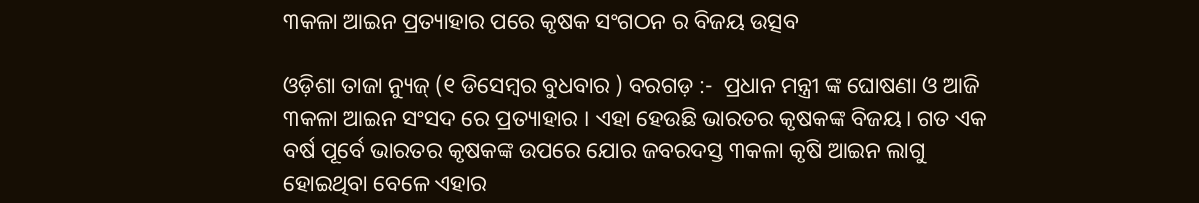୩କଳା ଆଇନ ପ୍ରତ୍ୟାହାର ପରେ କୃଷକ ସଂଗଠନ ର ବିଜୟ ଉତ୍ସବ

ଓଡ଼ିଶା ତାଜା ନ୍ୟୁଜ୍ (୧ ଡିସେମ୍ବର ବୁଧବାର ) ବରଗଡ଼ :-  ପ୍ରଧାନ ମନ୍ତ୍ରୀ ଙ୍କ ଘୋଷଣା ଓ ଆଜି ୩କଳା ଆଇନ ସଂସଦ ରେ ପ୍ରତ୍ୟାହାର । ଏହା ହେଉଛି ଭାରତର କୃଷକଙ୍କ ବିଜୟ। ଗତ ଏକ ବର୍ଷ ପୂର୍ବେ ଭାରତର କୃଷକଙ୍କ ଉପରେ ଯୋର ଜବରଦସ୍ତ ୩କଳା କୃଷି ଆଇନ ଲାଗୁ ହୋଇଥିବା ବେଳେ ଏହାର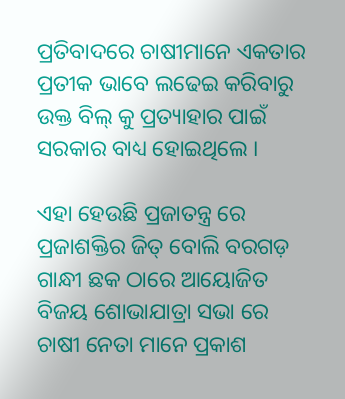ପ୍ରତିବାଦରେ ଚାଷୀମାନେ ଏକତାର ପ୍ରତୀକ ଭାବେ ଲଢେଇ କରିବାରୁ ଉକ୍ତ ବିଲ୍ କୁ ପ୍ରତ୍ୟାହାର ପାଇଁ ସରକାର ବାଧ୍ୟ ହୋଇଥିଲେ ।

ଏହା ହେଉଛି ପ୍ରଜାତନ୍ତ୍ର ରେ ପ୍ରଜାଶକ୍ତିର ଜିତ୍ ବୋଲି ବରଗଡ଼ ଗାନ୍ଧୀ ଛକ ଠାରେ ଆୟୋଜିତ ବିଜୟ ଶୋଭାଯାତ୍ରା ସଭା ରେ ଚାଷୀ ନେତା ମାନେ ପ୍ରକାଶ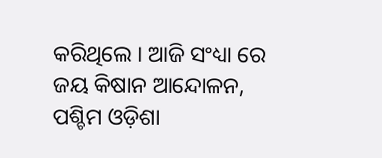କରିଥିଲେ । ଆଜି ସଂଧ୍ୟା ରେ ଜୟ କିଷାନ ଆନ୍ଦୋଳନ, ପଶ୍ଚିମ ଓଡ଼ିଶା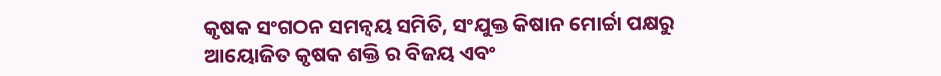କୃଷକ ସଂଗଠନ ସମନ୍ବୟ ସମିତି, ସଂଯୁକ୍ତ କିଷାନ ମୋର୍ଚ୍ଚା ପକ୍ଷରୁ ଆୟୋଜିତ କୃଷକ ଶକ୍ତି ର ବିଜୟ ଏବଂ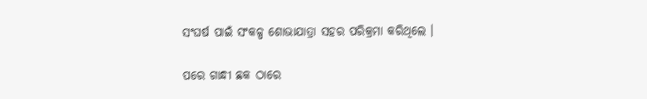ସଂଘର୍ଷ ପାଇଁ ସଂକଳ୍ପ ଶୋଭାଯାତ୍ରା ସହର ପରିକ୍ରମା କରିଥିଲେ ।

ପରେ ଗାନ୍ଧୀ ଛକ ଠାରେ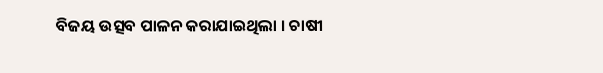ବିଜୟ ଉତ୍ସବ ପାଳନ କରାଯାଇଥିଲା । ଚାଷୀ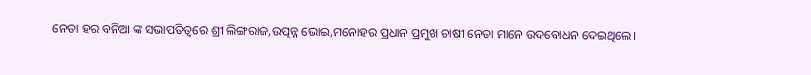ନେତା ହର ବନିଆ ଙ୍କ ସଭାପତିତ୍ବରେ ଶ୍ରୀ ଲିଙ୍ଗରାଜ,ଉତ୍ପନ୍ନ ଭୋଇ,ମନୋହର ପ୍ରଧାନ ପ୍ରମୁଖ ଚାଷୀ ନେତା ମାନେ ଉଦବୋଧନ ଦେଇଥିଲେ।